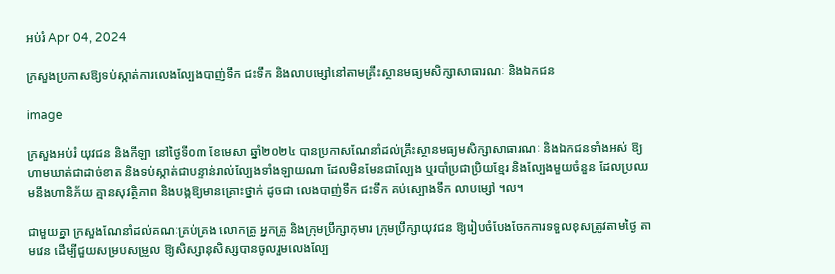អប់រំ Apr 04, 2024

ក្រសួងប្រកាសឱ្យទប់ស្កាត់ការលេងល្បែងបាញ់ទឹក ជះទឹក និងលាបម្សៅនៅតាមគ្រឹះស្ថានមធ្យមសិក្សាសាធារណៈ និងឯកជន

image

ក្រសួងអប់រំ យុវជន និងកីឡា នៅថ្ងៃទី០៣ ខែមេសា ឆ្នាំ២០២៤ បានប្រកាសណែនាំដល់គ្រឹះស្ថានមធ្យមសិក្សាសាធារណៈ និងឯកជនទាំងអស់ ឱ្យហាមឃាត់ជាដាច់ខាត និងទប់ស្កាត់ជាបន្ទាន់រាល់ល្បែងទាំងឡាយណា ដែលមិនមែនជាល្បែង ឬរបាំប្រជាប្រិយខ្មែរ និងល្បែងមួយចំនួន ដែលប្រឈមនឹងហានិភ័យ គ្មានសុវត្ថិភាព និងបង្កឱ្យមានគ្រោះថ្នាក់ ដូចជា លេងបាញ់ទឹក ជះទឹក គប់ស្បោងទឹក លាបម្សៅ ។ល។

ជាមួយគ្នា ក្រសួងណែនាំដល់គណៈគ្រប់គ្រង លោកគ្រូ អ្នកគ្រូ និងក្រុមប្រឹក្សាកុមារ ក្រុមប្រឹក្សាយុវជន ឱ្យរៀបចំបែងចែកការទទួលខុសត្រូវតាមថ្ងៃ តាមវេន ដើម្បីជួយសម្របសម្រួល ឱ្យសិស្សានុសិស្សបានចូលរួមលេងល្បែ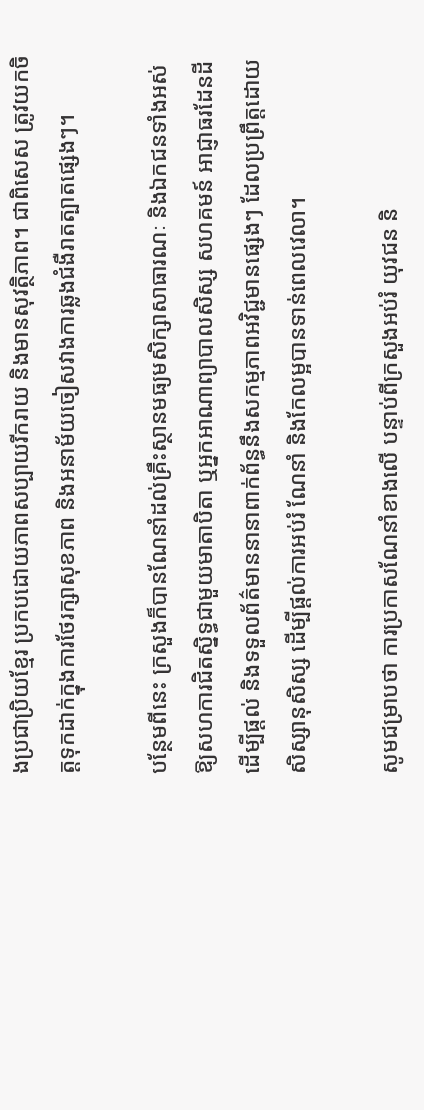ងប្រជាប្រិយខ្មែរ ប្រកបដោយភាពសប្បាយរីករាយ និងមានសុវត្ថិភាព។ ជាពិសេស ត្រូវយកចិត្តទុកដាក់ក្នុងការថែរក្សាសុខភាព និងអនាម័យចៀសវាងការឆ្លងជំងឺរាតត្បាតផ្សេងៗ។

បន្ថែមពីនេះ ក្រសួងក៏បានណែនាំដល់គ្រឹះស្ថានមធ្យមសិក្សាសាធារណៈ និងឯកជនទាំងអស់ ឱ្យសហការជិតស្និទ្ធជាមួយមាតាបិតា ឬអ្នកអាណាព្យាបាលសិស្ស សហគមន៍ អាជ្ញាធរដែនដី ដើម្បីផ្ដល់ និងទទួលព័ត៌មាននានាពាក់ព័ន្ធនឹងសកម្មភាពអវិជ្ជមានផ្សេងៗ ដែលប្រព្រឹត្តដោយសិស្សានុសិស្ស ដើម្បីផ្ដល់ការអប់រំ ណែនាំ និងកែលម្អបានទាន់ពេលវេលា។

សូមជម្រាបថា ការប្រកាសណែនាំខាងលើ បន្ទាប់ពីក្រសួងអប់រំ យុវជន និ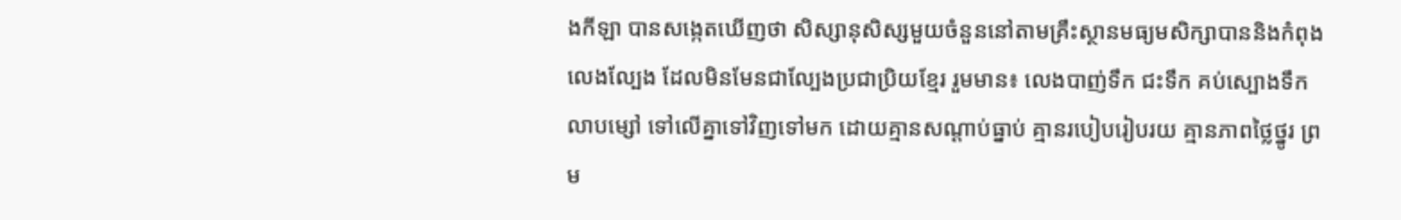ងកីឡា បានសង្កេតឃើញថា សិស្សានុសិស្សមួយចំនួននៅតាមគ្រឹះស្ថានមធ្យមសិក្សាបាននិងកំពុងលេងល្បែង ដែលមិនមែនជាល្បែងប្រជាប្រិយខ្មែរ រួមមាន៖ លេងបាញ់ទឹក ជះទឹក គប់ស្បោងទឹក លាបម្សៅ ទៅលើគ្នាទៅវិញទៅមក ដោយគ្មានសណ្ដាប់ធ្នាប់ គ្មានរបៀបរៀបរយ គ្មានភាពថ្លៃថ្នូរ ព្រម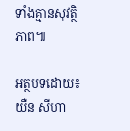ទាំងគ្មានសុវត្ថិភាព៕

អត្ថបទដោយ៖ យឺន សីហា